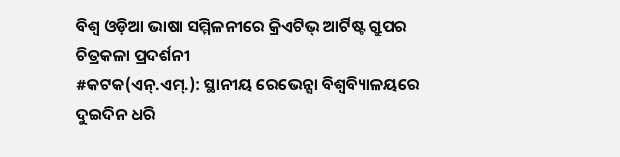ବିଶ୍ୱ ଓଡ଼ିଆ ଭାଷା ସମ୍ମିଳନୀରେ କ୍ରିଏଟିଭ୍ ଆର୍ଟିଷ୍ଟ ଗ୍ରୁପର ଚିତ୍ରକଳା ପ୍ରଦର୍ଶନୀ
#କଟକ(ଏନ୍.ଏମ୍.): ସ୍ଥାନୀୟ ରେଭେନ୍ସା ବିଶ୍ୱବ୍ୟିାଳୟରେ ଦୁଇଦିନ ଧରି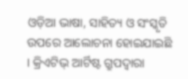ଓଡ଼ିଆ ଭାଷା, ସାହିତ୍ୟ ଓ ସଂସ୍କୃତି ଉପରେ ଆଲୋଚନା ହୋଇଯାଇଛି । କ୍ରିଏଟିଭ୍ ଆର୍ଟିଷ୍ଟ ଗ୍ରୁପଦ୍ୱାରା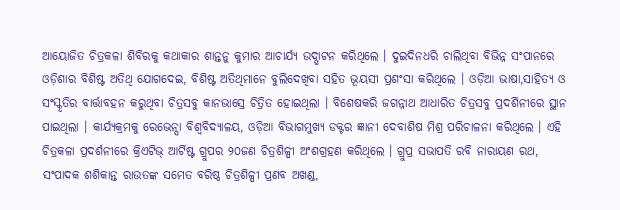ଆୟୋଜିତ ଚିତ୍ରକଳା ଶିବିରକୁ କଥାକାର ଶାନ୍ତନୁ କୁମାର ଆଚାର୍ଯ୍ୟ ଉଦ୍ଘାଟନ କରିଥିଲେ । ଦୁଇଦିନଧରି ଚାଲିଥିବା ବିଭିନ୍ନ ସଂପାନରେ ଓଡ଼ିଶାର ବିଶିଷ୍ଟ ଅତିଥି ଯୋଗଦେଇ, ବିଶିଷ୍ଟ ଅତିଥିମାନେ ବୁଲିଦେଖିବା ସହିତ ଭୂୟସୀ ପ୍ରଶଂସା କରିଥିଲେ । ଓଡ଼ିଆ ଭାଷା,ସାହିତ୍ୟ ଓ ସଂସ୍କୃତିର ବାର୍ତ୍ତାବହନ କରୁଥିବା ଚିତ୍ରସବୁ କାନଭାସ୍ରେ ଚିତ୍ରିତ ହୋଇଥିଲା । ବିଶେଷକରି ଜଗନ୍ନାଥ ଆଧାରିତ ଚିତ୍ରସବୁ ପ୍ରଦର୍ଶିନୀରେ ସ୍ଥାନ ପାଇଥିଲା । କାର୍ଯ୍ୟକ୍ରମକୁ ରେଭେନ୍ସା ବିଶ୍ୱବିଦ୍ୟାଳୟ, ଓଡ଼ିଆ ବିଭାଗମୁଖ୍ୟ ଡକ୍ଟର ଜ୍ଞାନୀ ଦେବାଶିଷ ମିଶ୍ର ପରିଚାଳନା କରିଥିଲେ । ଏହି ଚିତ୍ରକଳା ପ୍ରଦର୍ଶନୀରେ କ୍ରିଏଟିଭ୍ ଆର୍ଟିଷ୍ଟ ଗ୍ରୁପର ୨୦ଜଣ ଚିତ୍ରଶିଳ୍ପୀ ଅଂଶଗ୍ରହଣ କରିଥିଲେ । ଗ୍ରୁପ୍ର ସଭାପତି ରବି ନାରାୟଣ ରଥ, ସଂପାଦକ ଶଶିକାନ୍ତ ରାଉତଙ୍କ ସମେତ ବରିଷ୍ଠ ଚିତ୍ରଶିଳ୍ପୀ ପ୍ରଣବ ଅଖଣ୍ଡ,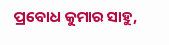ପ୍ରବୋଧ କୁମାର ସାହୁ,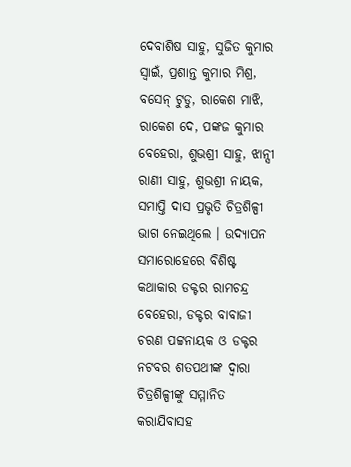ଦେବାଶିଷ ସାହୁ, ସୁଜିତ କୁମାର ସ୍ୱାଇଁ, ପ୍ରଶାନ୍ତ କୁମାର ମିଶ୍ର, ବସେନ୍ ଟୁଡୁ, ରାକେଶ ମାଝି, ରାକେଶ ଦେ, ପଙ୍କଜ କୁମାର ବେହେରା, ଶୁଭଶ୍ରୀ ସାହୁ, ଝାନ୍ସୀ ରାଣୀ ସାହୁ, ଶୁଭଶ୍ରୀ ନାୟକ, ସମାପ୍ତି ଦାସ ପ୍ରଭୃତି ଚିତ୍ରଶିଳ୍ପୀ ଭାଗ ନେଇଥିଲେ । ଉଦ୍ଯାପନ ସମାରୋହେରେ ବିଶିଷ୍ଟ କଥାକାର ଡକ୍ଟର ରାମଚନ୍ଦ୍ର ବେହେରା, ଡକ୍ଟର ବାବାଜୀ ଚରଣ ପଟ୍ଟନାୟକ ଓ ଡକ୍ଟର ନଟବର ଶତପଥୀଙ୍କ ଦ୍ୱାରା ଚିତ୍ରଶିଳ୍ପୀଙ୍କୁ ସମ୍ମାନିତ କରାଯିବାସହ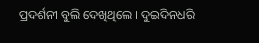ପ୍ରଦର୍ଶନୀ ବୁଲି ଦେଖିଥିଲେ । ଦୁଇଦିନଧରି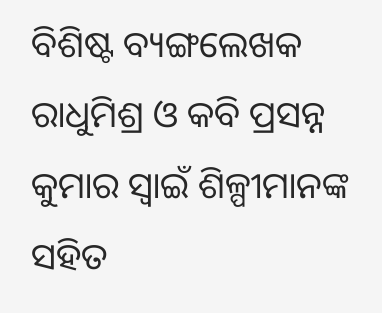ବିଶିଷ୍ଟ ବ୍ୟଙ୍ଗଲେଖକ ରାଧୁମିଶ୍ର ଓ କବି ପ୍ରସନ୍ନ କୁମାର ସ୍ୱାଇଁ ଶିଳ୍ପୀମାନଙ୍କ ସହିତ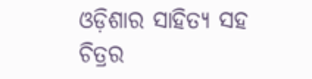ଓଡ଼ିଶାର ସାହିତ୍ୟ ସହ ଚିତ୍ରର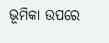ଭୂମିକା ଉପରେ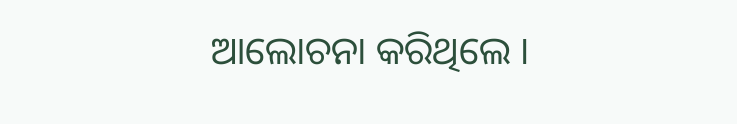ଆଲୋଚନା କରିଥିଲେ ।